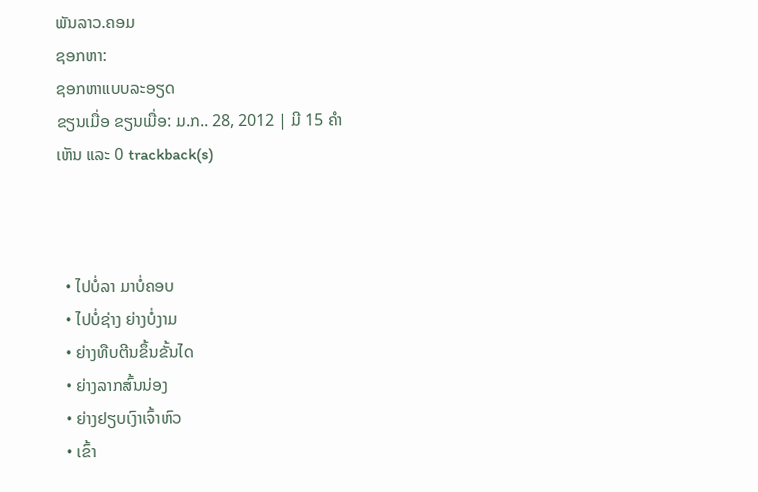ພັນລາວ.ຄອມ
ຊອກຫາ:
ຊອກຫາແບບລະອຽດ
ຂຽນເມື່ອ ຂຽນເມື່ອ: ມ.ກ.. 28, 2012 | ມີ 15 ຄຳເຫັນ ແລະ 0 trackback(s)



  • ໄປບໍ່ລາ ມາບໍ່ຄອບ
  • ໄປບໍ່ຊ່າງ ຍ່າງບໍ່ງາມ
  • ຍ່າງທືບຕີນຂຶ້ນຂັ້ນໄດ
  • ຍ່າງລາກສົ້ນນ່ອງ
  • ຍ່າງຢຽບເງົາເຈົ້າຫົວ
  • ເຂົ້າ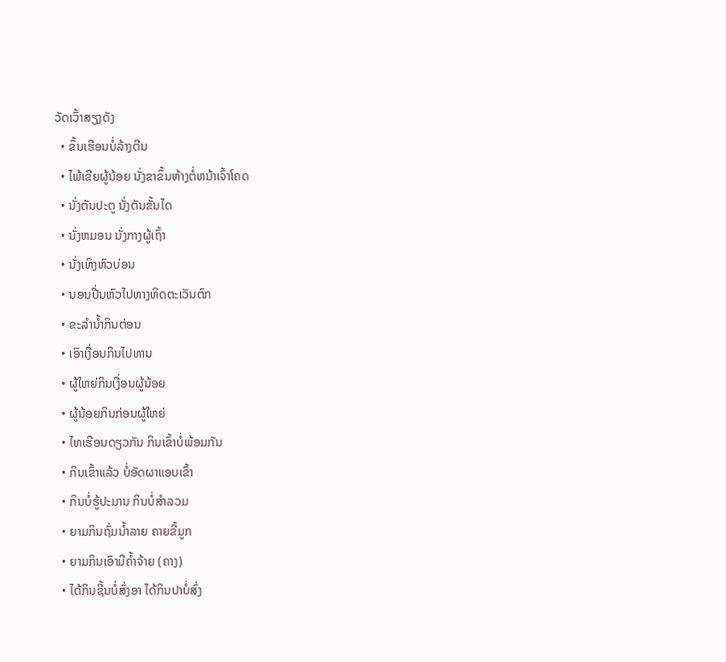ວັດເວົ້າສຽງດັງ
  • ຂຶ້ນເຮືອນບໍ່ລ້າງຕີນ
  • ໄພ້ເຂີຍຜູ້ນ້ອຍ ນັ່ງຂາຂຶ້ນຫ້າງຕໍ່ຫນ້າເຈົ້າໂຄດ
  • ນັ່ງຕັນປະຕູ ນັ່ງຕັນຂັ້ນໄດ
  • ນັ່ງຫມອນ ນັ່ງກາງຜູ້ເຖົ້າ
  • ນັ່ງເທິງຫົວບ່ອນ
  • ນອນປີ່ນຫົວໄປທາງທິດຕະເວັນຕົກ
  • ຂະລໍານໍ້າກິນຕ່ອນ
  • ເອົາເງື່ອນກິນໄປທານ
  • ຜູ້ໃຫຍ່ກິນເງື່ອນຜູ້ນ້ອຍ
  • ຜູ້ນ້ອຍກິນກ່ອນຜູ້ໃຫຍ່
  • ໄທເຮືອນດຽວກັນ ກິນເຂົ້າບໍ່ພ້ອມກັນ
  • ກິນເຂົ້າແລ້ວ ບໍ່ອັດຜາແອບເຂົ້າ
  • ກິນບໍ່ຮູ້ປະມານ ກິນບໍ່ສໍາລວມ
  • ຍາມກິນຖົ່ມນໍ້າລາຍ ຄາຍຂີ້ມູກ
  • ຍາມກິນເອົາມືຄໍ້າຈ້າຍ (ຄາງ)
  • ໄດ້ກິນຊີ້ນບໍ່ສົ່ງອາ ໄດ້ກິນປາບໍ່ສົ່ງ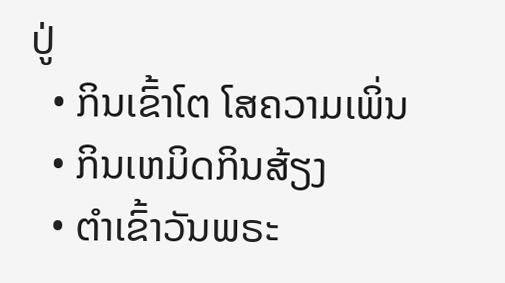ປູ່
  • ກິນເຂົ້າໂຕ ໂສຄວາມເພິ່ນ
  • ກິນເຫມິດກິນສ້ຽງ
  • ຕໍາເຂົ້າວັນພຣະ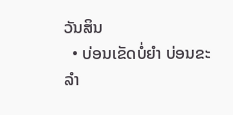ວັນສິນ
  • ບ່ອນເຂັດບໍ່ຍໍາ ບ່ອນຂະລໍາ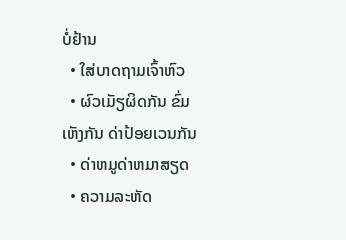ບໍ່ຢ້ານ
  • ໃສ່ບາດຖາມເຈົ້າຫົວ
  • ຜົວເມັຽຜິດກັນ ຂົ່ມເຫັງກັນ ດ່າປ້ອຍເວນກັນ
  • ດ່າຫມູດ່າຫມາສຽດ
  • ຄວາມລະຫັດ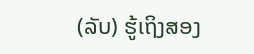(ລັບ) ຮູ້ເຖິງສອງ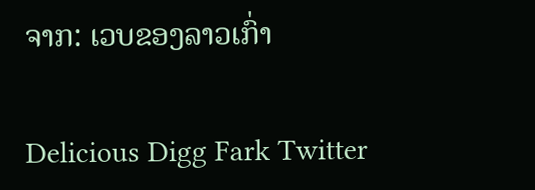ຈາກ: ເວບຂອງລາວເກົ່າ

Delicious Digg Fark Twitter